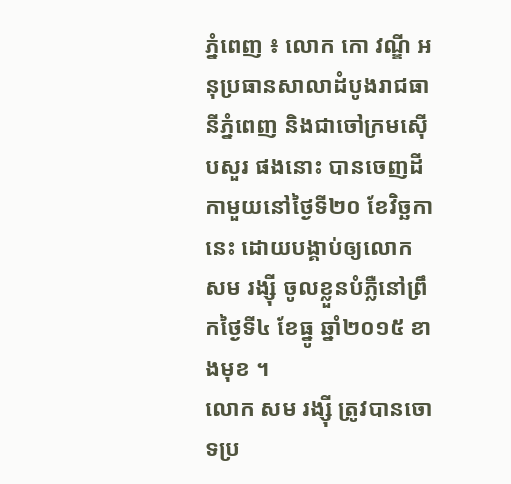ភ្នំពេញ ៖ លោក កោ វណ្ឌី អនុប្រធានសាលាដំបូងរាជធានីភ្នំពេញ និងជាចៅក្រមស៊ើបសួរ ផងនោះ បានចេញដីកាមួយនៅថ្ងៃទី២០ ខែវិច្ឆកានេះ ដោយបង្គាប់ឲ្យលោក សម រង្ស៊ី ចូលខ្លួនបំភ្លឺនៅព្រឹកថ្ងៃទី៤ ខែធ្នូ ឆ្នាំ២០១៥ ខាងមុខ ។
លោក សម រង្ស៊ី ត្រូវបានចោទប្រ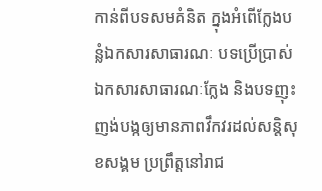កាន់ពីបទសមគំនិត ក្នុងអំពើក្លែងបន្លំឯកសារសាធារណៈ បទប្រើប្រាស់ឯកសារសាធារណៈក្លែង និងបទញុះញង់បង្កឲ្យមានភាពវឹកវរដល់សន្តិសុខសង្គម ប្រព្រឹត្តនៅរាជ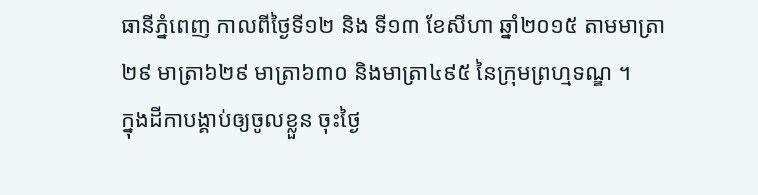ធានីភ្នំពេញ កាលពីថ្ងៃទី១២ និង ទី១៣ ខែសីហា ឆ្នាំ២០១៥ តាមមាត្រា២៩ មាត្រា៦២៩ មាត្រា៦៣០ និងមាត្រា៤៩៥ នៃក្រុមព្រហ្មទណ្ឌ ។
ក្នុងដីកាបង្គាប់ឲ្យចូលខ្លួន ចុះថ្ងៃ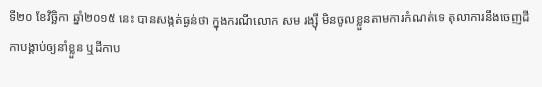ទី២០ ខែវិច្ឆិកា ឆ្នាំ២០១៥ នេះ បានសង្កត់ធ្ងន់ថា ក្នុងករណីលោក សម រង្ស៊ី មិនចូលខ្លួនតាមការកំណត់ទេ តុលាការនឹងចេញដីកាបង្គាប់ឲ្យនាំខ្លួន ឬដីកាប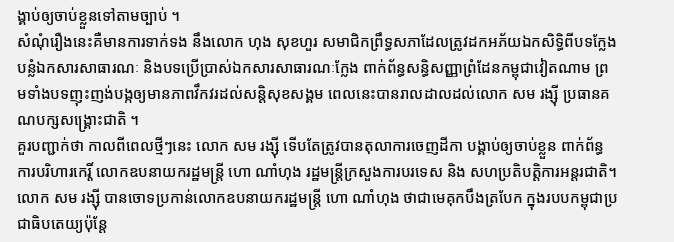ង្គាប់ឲ្យចាប់ខ្លួនទៅតាមច្បាប់ ។
សំណុំរឿងនេះគឺមានការទាក់ទង នឹងលោក ហុង សុខហួរ សមាជិកព្រឹទ្ធសភាដែលត្រូវដកអភ័យឯកសិទ្ធិពីបទក្លែងបន្លំឯកសារសាធារណៈ និងបទប្រើប្រាស់ឯកសារសាធារណៈក្លែង ពាក់ព័ន្ធសន្ធិសញ្ញាព្រំដែនកម្ពុជាវៀតណាម ព្រមទាំងបទញុះញង់បង្កឲ្យមានភាពវឹកវរដល់សន្តិសុខសង្គម ពេលនេះបានរាលដាលដល់លោក សម រង្ស៊ី ប្រធានគណបក្សសង្គ្រោះជាតិ ។
គួរបញ្ជាក់ថា កាលពីពេលថ្មីៗនេះ លោក សម រង្ស៊ី ទើបតែត្រូវបានតុលាការចេញដីកា បង្គាប់ឲ្យចាប់ខ្លួន ពាក់ព័ន្ធការបរិហារកេរ្តិ៍ លោកឧបនាយករដ្ឋមន្ត្រី ហោ ណាំហុង រដ្ឋមន្ត្រីក្រសួងការបរទេស និង សហប្រតិបត្តិការអន្តរជាតិ។ លោក សម រង្ស៊ី បានចោទប្រកាន់លោកឧបនាយករដ្ឋមន្ត្រី ហោ ណាំហុង ថាជាមេគុកបឹងត្របែក ក្នុងរបបកម្ពុជាប្រជាធិបតេយ្យប៉ុន្តែ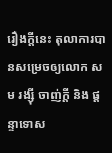រឿងក្តីនេះ តុលាការបានសម្រេចឲ្យលោក សម រង្ស៊ី ចាញ់ក្តី និង ផ្ដន្ទាទោស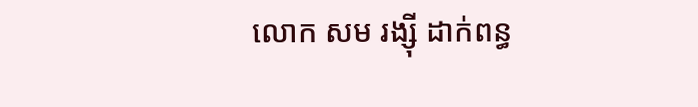លោក សម រង្ស៊ី ដាក់ពន្ធ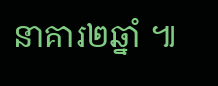នាគារ២ឆ្នាំ ៕